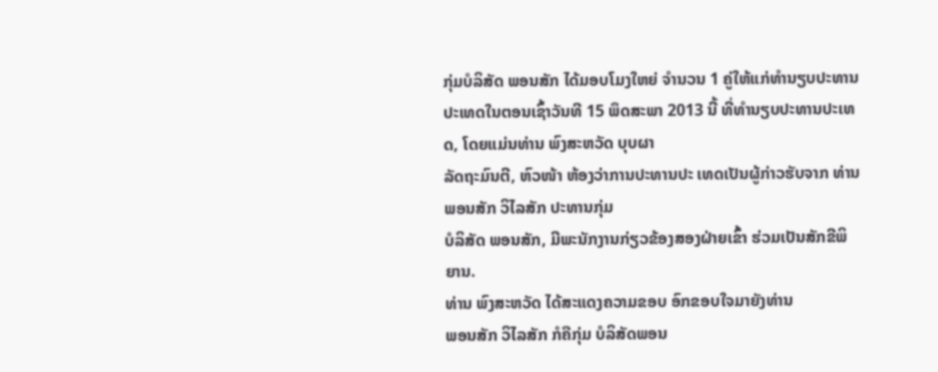ກຸ່ມບໍລິສັດ ພອນສັກ ໄດ້ມອບໂມງໃຫຍ່ ຈຳນວນ 1 ຄູ່ໃຫ້ແກ່ທຳນຽບປະທານ ປະເທດໃນຕອນເຊົ້າວັນທີ 15 ພຶດສະພາ 2013 ນີ້ ທີ່ທຳນຽບປະທານປະເທດ, ໂດຍແມ່ນທ່ານ ພົງສະຫວັດ ບຸບຜາ
ລັດຖະມົນຕີ, ຫົວໜ້າ ຫ້ອງວ່າການປະທານປະ ເທດເປັນຜູ້ກ່າວຮັບຈາກ ທ່ານ ພອນສັກ ວິໄລສັກ ປະທານກຸ່ມ
ບໍລິສັດ ພອນສັກ, ມີພະນັກງານກ່ຽວຂ້ອງສອງຝ່າຍເຂົ້າ ຮ່ວມເປັນສັກຂີພິຍານ.
ທ່ານ ພົງສະຫວັດ ໄດ້ສະແດງຄວາມຂອບ ອົກຂອບໃຈມາຍັງທ່ານ
ພອນສັກ ວິໄລສັກ ກໍຄືກຸ່ມ ບໍລິສັດພອນ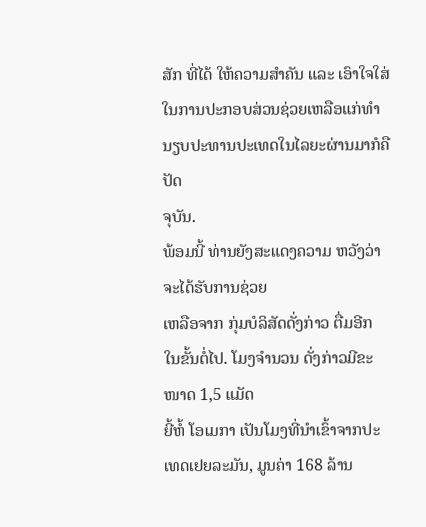ສັກ ທີ່ໄດ້ ໃຫ້ຄວາມສຳຄັນ ແລະ ເອົາໃຈໃສ່ໃນການປະກອບສ່ວນຊ່ວຍເຫລືອແກ່ທຳນຽບປະທານປະເທດໃນໄລຍະຜ່ານມາກໍຄືປັດ
ຈຸບັນ.
ພ້ອມນີ້ ທ່ານຍັງສະແດງຄວາມ ຫວັງວ່າ ຈະໄດ້ຮັບການຊ່ວຍ
ເຫລືອຈາກ ກຸ່ມບໍລິສັດດັ່ງກ່າວ ຕື່ມອີກ ໃນຂັ້ນຕໍ່ໄປ. ໂມງຈຳນວນ ດັ່ງກ່າວມີຂະໜາດ 1,5 ແມັດ
ຍີ້ຫໍ້ ໂອເມກາ ເປັນໂມງທີ່ນຳເຂົ້າຈາກປະເທດເຢຍລະມັນ, ມູນຄ່າ 168 ລ້ານ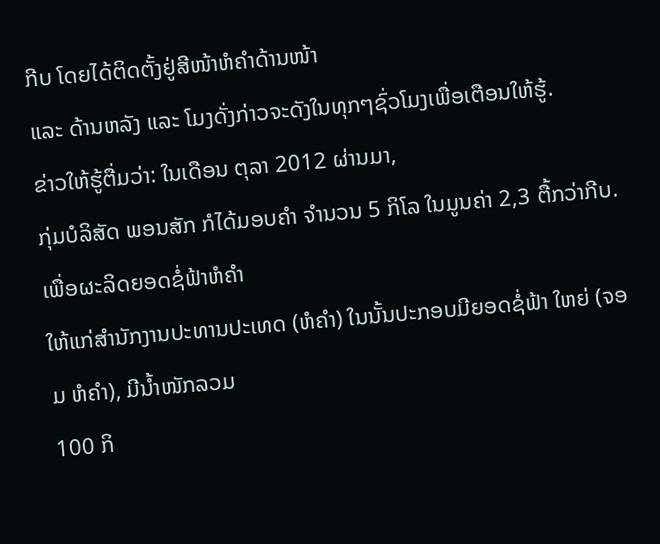ກີບ ໂດຍໄດ້ຕິດຕັ້ງຢູ່ສີໜ້າຫໍຄຳດ້ານໜ້າ
ແລະ ດ້ານຫລັງ ແລະ ໂມງດັ່ງກ່າວຈະດັງໃນທຸກໆຊົ່ວໂມງເພື່ອເຕືອນໃຫ້ຮູ້.
ຂ່າວໃຫ້ຮູ້ຕື່ມວ່າ: ໃນເດືອນ ຕຸລາ 2012 ຜ່ານມາ,
ກຸ່ມບໍລິສັດ ພອນສັກ ກໍໄດ້ມອບຄຳ ຈຳນວນ 5 ກິໂລ ໃນມູນຄ່າ 2,3 ຕື້ກວ່າກີບ. ເພື່ອຜະລິດຍອດຊໍ່ຟ້າຫໍຄຳ
ໃຫ້ແກ່ສຳນັກງານປະທານປະເທດ (ຫໍຄຳ) ໃນນັ້ນປະກອບມີຍອດຊໍ່ຟ້າ ໃຫຍ່ (ຈອມ ຫໍຄຳ), ມີນ້ຳໜັກລວມ
100 ກິ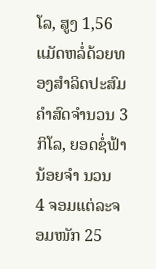ໂລ, ສູງ 1,56 ແມັດຫລໍ່ດ້ວຍທອງສຳລິດປະສົມຄຳສົດຈຳນວນ 3 ກິໂລ, ຍອດຊໍ່ຟ້ານ້ອຍຈຳ ນວນ
4 ຈອມແຕ່ລະຈອມໜັກ 25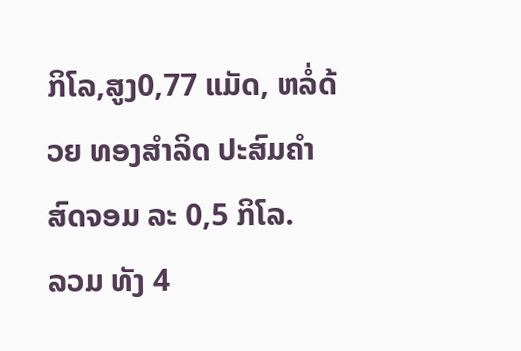ກິໂລ,ສູງ0,77 ແມັດ, ຫລໍ່ດ້ວຍ ທອງສຳລິດ ປະສົມຄຳສົດຈອມ ລະ 0,5 ກິໂລ.
ລວມ ທັງ 4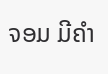ຈອມ ມີຄຳ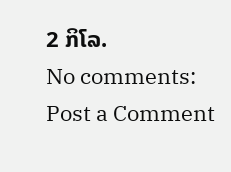2 ກິໂລ.
No comments:
Post a Comment